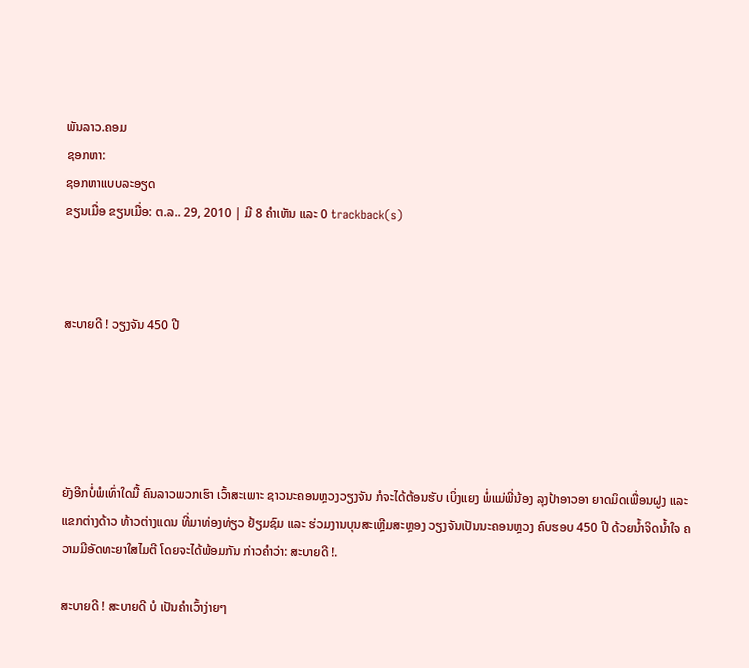ພັນລາວ.ຄອມ
ຊອກຫາ:
ຊອກຫາແບບລະອຽດ
ຂຽນເມື່ອ ຂຽນເມື່ອ: ຕ.ລ.. 29, 2010 | ມີ 8 ຄຳເຫັນ ແລະ 0 trackback(s)



ສະບາຍດີ ! ວຽງຈັນ 450 ປີ





ຍັງອີກບໍ່ພໍເທົ່າໃດມື້ ຄົນລາວພວກເຮົາ ເວົ້າສະເພາະ ຊາວນະຄອນຫຼວງວຽງຈັນ ກໍຈະໄດ້ຕ້ອນຮັບ ເບິ່ງແຍງ ພໍ່ແມ່ພີ່ນ້ອງ ລຸງປ້າອາວອາ ຍາດມິດເພື່ອນຝູງ ແລະ ແຂກຕ່າງດ້າວ ທ້າວຕ່າງແດນ ທີ່ມາທ່ອງທ່ຽວ ຢ້ຽມຊົມ ແລະ ຮ່ວມງານບຸນສະເຫຼີມສະຫຼອງ ວຽງຈັນເປັນນະຄອນຫຼວງ ຄົບຮອບ 450 ປີ ດ້ວຍນ້ຳຈິດນ້ຳໃຈ ຄວາມມີອັດທະຍາໃສໄມຕີ ໂດຍຈະໄດ້ພ້ອມກັນ ກ່າວຄຳວ່າ: ສະບາຍດີ !.

ສະບາຍດີ ! ສະບາຍດີ ບໍ ເປັນຄຳເວົ້າງ່າຍໆ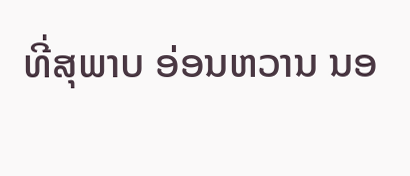ທີ່ສຸພາບ ອ່ອນຫວານ ນອ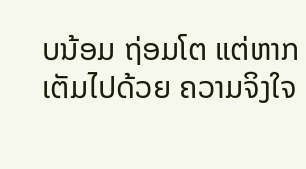ບນ້ອມ ຖ່ອມໂຕ ແຕ່ຫາກເຕັມໄປດ້ວຍ ຄວາມຈິງໃຈ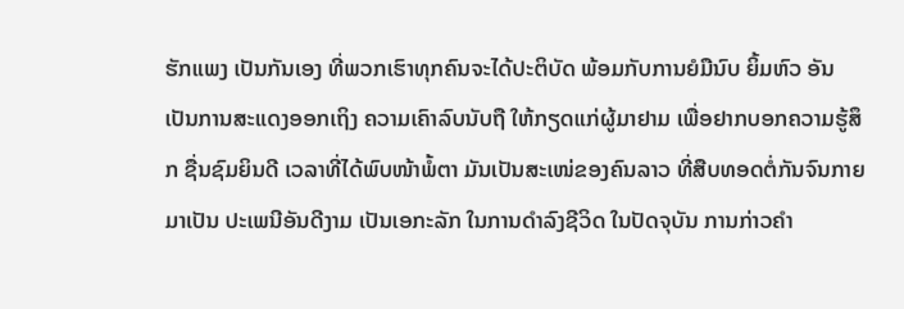ຮັກແພງ ເປັນກັນເອງ ທີ່ພວກເຮົາທຸກຄົນຈະໄດ້ປະຕິບັດ ພ້ອມກັບການຍໍມືນົບ ຍິ້ມຫົວ ອັນເປັນການສະແດງອອກເຖິງ ຄວາມເຄົາລົບນັບຖື ໃຫ້ກຽດແກ່ຜູ້ມາຢາມ ເພື່ອຢາກບອກຄວາມຮູ້ສຶກ ຊື່ນຊົມຍິນດີ ເວລາທີ່ໄດ້ພົບໜ້າພໍ້ຕາ ມັນເປັນສະເໜ່ຂອງຄົນລາວ ທີ່ສືບທອດຕໍ່ກັນຈົນກາຍມາເປັນ ປະເພນີອັນດີງາມ ເປັນເອກະລັກ ໃນການດຳລົງຊີວິດ ໃນປັດຈຸບັນ ການກ່າວຄຳ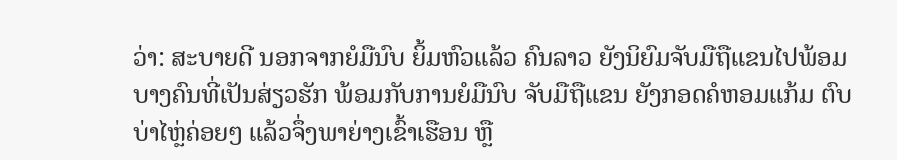ວ່າ: ສະບາຍດີ ນອກຈາກຍໍມືນົບ ຍິ້ມຫົວແລ້ວ ຄົນລາວ ຍັງນິຍົມຈັບມືຖືແຂນໄປພ້ອມ ບາງຄົນທີ່ເປັນສ່ຽວຮັກ ພ້ອມກັບການຍໍມືນົບ ຈັບມືຖືແຂນ ຍັງກອດຄໍຫອມແກ້ມ ຕົບບ່າໄຫຼ່ຄ່ອຍໆ ແລ້ວຈຶ່ງພາຍ່າງເຂົ້າເຮືອນ ຫຼື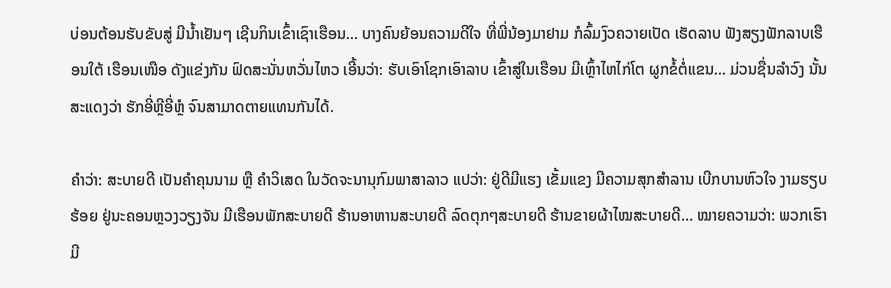ບ່ອນຕ້ອນຮັບຂັບສູ່ ມີນ້ຳເຢັນໆ ເຊີນກິນເຂົ້າເຊົາເຮືອນ... ບາງຄົນຍ້ອນຄວາມດີໃຈ ທີ່ພີ່ນ້ອງມາຢາມ ກໍລົ້ມງົວຄວາຍເປັດ ເຮັດລາບ ຟັງສຽງຟັກລາບເຮືອນໃຕ້ ເຮືອນເໜືອ ດັງແຂ່ງກັນ ຟົດສະນັ່ນຫວັ່ນໄຫວ ເອີ້ນວ່າ: ຮັບເອົາໂຊກເອົາລາບ ເຂົ້າສູ່ໃນເຮືອນ ມີເຫຼົ້າໄຫໄກ່ໂຕ ຜູກຂໍ້ຕໍ່ແຂນ... ມ່ວນຊື່ນລຳວົງ ນັ້ນສະແດງວ່າ ຮັກອີ່ຫຼີອີ່ຫຼໍ ຈົນສາມາດຕາຍແທນກັນໄດ້.

ຄຳວ່າ: ສະບາຍດີ ເປັນຄຳຄຸນນາມ ຫຼື ຄຳວິເສດ ໃນວັດຈະນານຸກົມພາສາລາວ ແປວ່າ: ຢູ່ດີມີແຮງ ເຂັ້ມແຂງ ມີຄວາມສຸກສຳລານ ເບີກບານຫົວໃຈ ງາມຮຽບຮ້ອຍ ຢູ່ນະຄອນຫຼວງວຽງຈັນ ມີເຮືອນພັກສະບາຍດີ ຮ້ານອາຫານສະບາຍດີ ລົດຕຸກໆສະບາຍດີ ຮ້ານຂາຍຜ້າໄໝສະບາຍດີ... ໝາຍຄວາມວ່າ: ພວກເຮົາມີ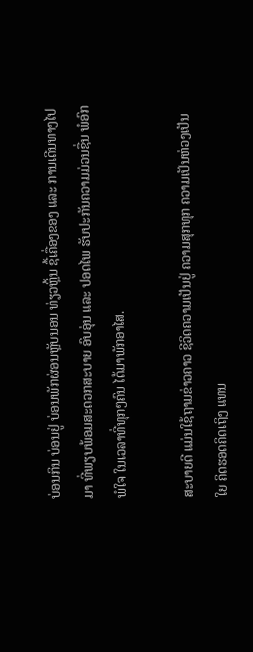ບ່ອນກິນ ບ່ອນຢູ່ ບ່ອນພັກຜ່ອນຫຼັບນອນ ທ່ຽວຫຼິ້ນ ຊື້ເຄື່ອງຂອງ ແລະ ການເດີນທາງໄປມາ ທີ່ພຽບພ້ອມສະດວກສະບາຍ ອົບອຸ່ນ ແລະ ປອດໄພ ຮັບປະກັນຄວາມມ່ວນຊື່ນ ພໍອົກພໍໃຈ ໃນເວລາທີ່ທຸກໆຄົນ ໄດ້ມາພັກອາໄສ.

ສະບາຍດີ ແມ່ນໃຊ້ຖາມຂ່າວຄາວ ຊີວິດຄວາມເປັນຢູ່ ຄວາມສຸກທຸກ ຄວາມເປັນຫ່ວງເປັນໃຍ ຄິດຮອດຄິດເຖິງ ແທນ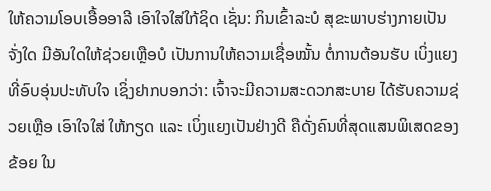ໃຫ້ຄວາມໂອບເອື້ອອາລີ ເອົາໃຈໃສ່ໃກ້ຊິດ ເຊັ່ນ: ກິນເຂົ້າລະບໍ ສຸຂະພາບຮ່າງກາຍເປັນຈັ່ງໃດ ມີອັນໃດໃຫ້ຊ່ວຍເຫຼືອບໍ ເປັນການໃຫ້ຄວາມເຊື່ອໝັ້ນ ຕໍ່ການຕ້ອນຮັບ ເບິ່ງແຍງ ທີ່ອົບອຸ່ນປະທັບໃຈ ເຊິ່ງຢາກບອກວ່າ: ເຈົ້າຈະມີຄວາມສະດວກສະບາຍ ໄດ້ຮັບຄວາມຊ່ວຍເຫຼືອ ເອົາໃຈໃສ່ ໃຫ້ກຽດ ແລະ ເບິ່ງແຍງເປັນຢ່າງດີ ຄືດັ່ງຄົນທີ່ສຸດແສນພິເສດຂອງຂ້ອຍ ໃນ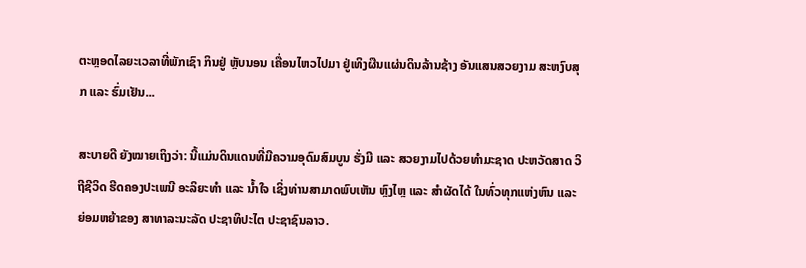ຕະຫຼອດໄລຍະເວລາທີ່ພັກເຊົາ ກິນຢູ່ ຫຼັບນອນ ເຄື່ອນໄຫວໄປມາ ຢູ່ເທິງຜືນແຜ່ນດິນລ້ານຊ້າງ ອັນແສນສວຍງາມ ສະຫງົບສຸກ ແລະ ຮົ່ມເຢັນ...

ສະບາຍດີ ຍັງໝາຍເຖິງວ່າ: ນີ້ແມ່ນດິນແດນທີ່ມີຄວາມອຸດົມສົມບູນ ຮັ່ງມີ ແລະ ສວຍງາມໄປດ້ວຍທຳມະຊາດ ປະຫວັດສາດ ວິຖີຊີວິດ ຮີດຄອງປະເພນີ ອະລິຍະທຳ ແລະ ນ້ຳໃຈ ເຊິ່ງທ່ານສາມາດພົບເຫັນ ຫຼົງໄຫຼ ແລະ ສຳຜັດໄດ້ ໃນທົ່ວທຸກແຫ່ງຫົນ ແລະ ຍ່ອມຫຍ້າຂອງ ສາທາລະນະລັດ ປະຊາທິປະໄຕ ປະຊາຊົນລາວ.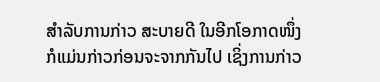ສຳລັບການກ່າວ ສະບາຍດີ ໃນອີກໂອກາດໜຶ່ງ ກໍແມ່ນກ່າວກ່ອນຈະຈາກກັນໄປ ເຊິ່ງການກ່າວ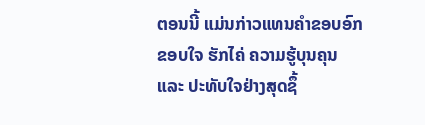ຕອນນີ້ ແມ່ນກ່າວແທນຄຳຂອບອົກຂອບໃຈ ຮັກໄຄ່ ຄວາມຮູ້ບຸນຄຸນ ແລະ ປະທັບໃຈຢ່າງສຸດຊຶ້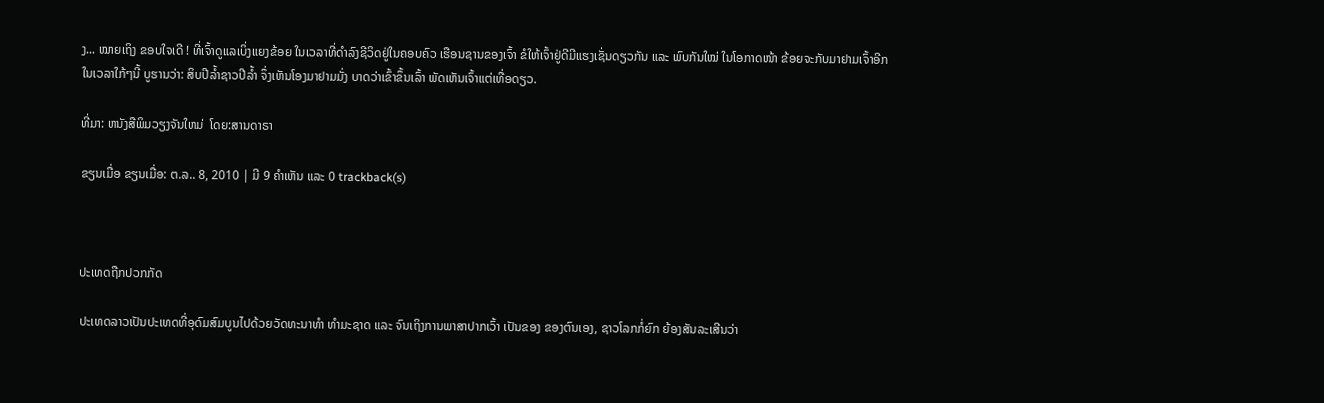ງ... ໝາຍເຖິງ ຂອບໃຈເດີ ! ທີ່ເຈົ້າດູແລເບິ່ງແຍງຂ້ອຍ ໃນເວລາທີ່ດຳລົງຊີວິດຢູ່ໃນຄອບຄົວ ເຮືອນຊານຂອງເຈົ້າ ຂໍໃຫ້ເຈົ້າຢູ່ດີມີແຮງເຊັ່ນດຽວກັນ ແລະ ພົບກັນໃໝ່ ໃນໂອກາດໜ້າ ຂ້ອຍຈະກັບມາຢາມເຈົ້າອີກ ໃນເວລາໃກ້ໆນີ້ ບູຮານວ່າ: ສິບປີລ້ຳຊາວປີລ້ຳ ຈຶ່ງເຫັນໂອງມາຢາມມັ່ງ ບາດວ່າເຂົ້າຂຶ້ນເລົ້າ ພັດເຫັນເຈົ້າແຕ່ເທື່ອດຽວ.

ທີ່ມາ: ຫນັງສືພິມວຽງຈັນໃຫມ່  ໂດຍ:ສານດາຣາ

ຂຽນເມື່ອ ຂຽນເມື່ອ: ຕ.ລ.. 8, 2010 | ມີ 9 ຄຳເຫັນ ແລະ 0 trackback(s)



ປະເທດຖືກປວກກັດ

ປະເທດລາວເປັນປະເທດທີ່ອຸດົມສົມບູນໄປດ້ວຍວັດທະນາທຳ ທຳມະຊາດ ແລະ ຈົນເຖິງການພາສາປາກເວົ້າ ເປັນຂອງ ຂອງຕົນເອງ, ຊາວໂລກກໍ່ຍົກ ຍ້ອງສັນລະເສີນວ່າ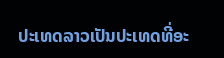ປະເທດລາວເປັນປະເທດທີ່ອະ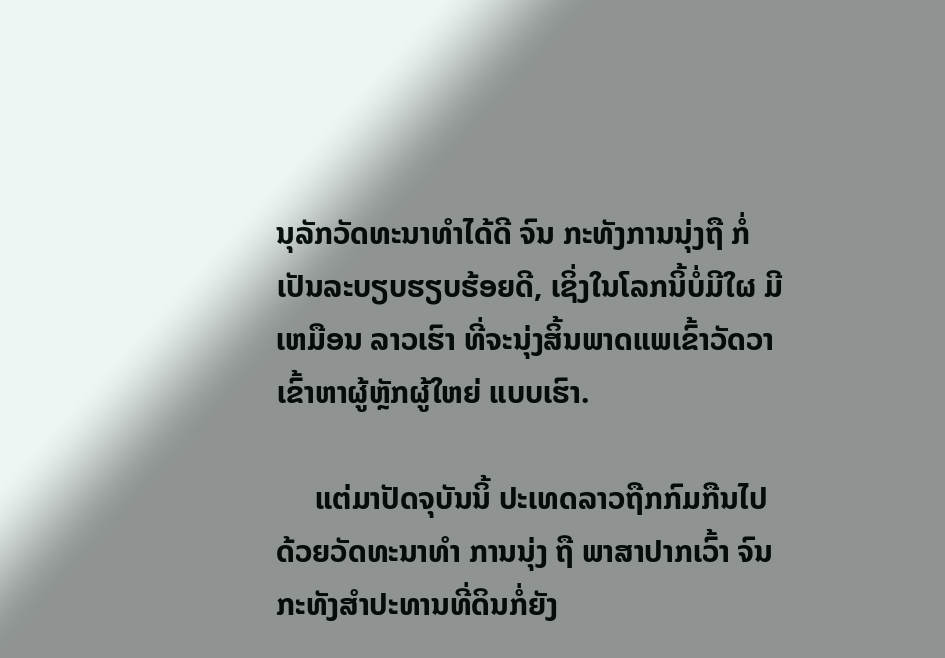ນຸລັກວັດທະນາທຳໄດ້ດີ ຈົນ ກະທັງການນຸ່ງຖື ກໍ່ເປັນລະບຽບຮຽບຮ້ອຍດີ, ເຊິ່ງໃນໂລກນິ້ບໍ່ມີໃຜ ມີເຫມືອນ ລາວເຮົາ ທີ່ຈະນຸ່ງສິ້ນພາດແພເຂົ້າວັດວາ ເຂົ້າຫາຜູ້ຫຼັກຜູ້ໃຫຍ່ ແບບເຮົາ.

     ແຕ່ມາປັດຈຸບັນນິ້ ປະເທດລາວຖືກກົມກືນໄປດ້ວຍວັດທະນາທຳ ການນຸ່ງ ຖື ພາສາປາກເວົ້າ ຈົນກະທັງສຳປະທານທີ່ດິນກໍ່ຍັງ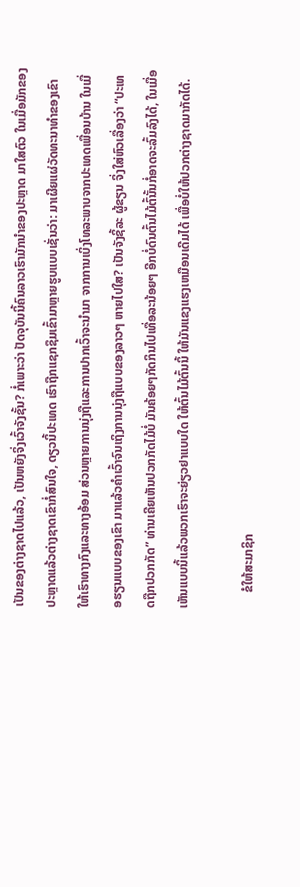ເປັນຂອງຕ່າງຊາດໄປແລ້ວ, ເປັນຫຍັງຈິ່ງເວົ້າຈັງຊັ້ນ? ກໍ່ເພາະວ່າ ປັດຈຸບັນນິ້ຄົນລາວເຮົາມັກນຳຂອງປະຫຼາດ ມາໃສຕົວ ໃນເມື່ອມັກຂອງປະຫຼາດແລ້ວຕ່າງຊາດເຂົາກໍ່ສົນໃຈ, ດຽວນິ້ປະເທດ ເຮົາຖືກແຊກຊຶມເຂົ້າມາຫຼາຍຮູບແບບເຊັ່ນວ່າ: ມາເຜີຍແຜ່ວັດທະນາທຳຂອງເຂົາ ໃຫ້ເຮົາທາງກົງແລະທາງອ້ອມ ສ່ວນຫຼາຍການນຸ່ງຖືແລະການປາກເວົ້າຈະນຳມາ ຈາກການເບິ່ງໂທລະພາບຈາກປະເທດເພື່ອນບ້ານ ໃນເມື່ອຮຽນແບບຂອງເຂົາ ມາແລ້ວຄຳເວົ້າຈົນເຖິງການນຸ່ງຖືແບບຂອງລາວໆ ຫາຍໄປໃສ? ເປັນຈັງຊິ້ລະ ຜູ້ຂຽນ ຈິ່ງໃສ່ຫົວເລື່ອງວ່າ “ປະເທດຖືກປວກກັດ” ທ່ານເຄີຍເຫັນປວກກັດໄມ້ບໍ່ ມັນຄ້ອຍໆກັດກິນໄປເທື່ອລະນ້ອຍໆ ອີກບໍ່ດົນຕົ້ນໄມ້ຕົ້ນັ້ນກໍ່ອາດຈະລົ້ມລົງໄດ້, ໃນເມື່ອເຫັນແບບນິ້ແລ້ວພວກເຮົາຈະຍ່ຽວຢາແບບໃດ ໃຫ້ຕົ້ນໄມ້ຕົ້ນນິ້ ໃຫ້ມັນແຂງແຮງເຫມືອນເດີມໄດ້ ເພື່ອບໍ່ໃຫ້ປວກຕ່າງຊາດມາກັດໄດ້.

     ຂໍໃຫ້ສະມາຊິກ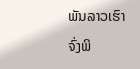ພັນລາວເຮົາ ຈົ່ງພິ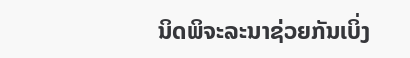ນິດພິຈະລະນາຊ່ວຍກັນເບິ່ງ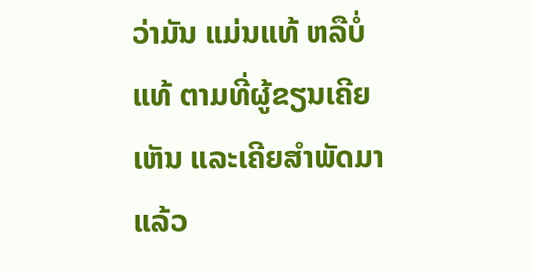ວ່າມັນ ແມ່ນແທ້ ຫລືບໍ່ແທ້ ຕາມທີ່ຜູ້ຂຽນເຄີຍເຫັນ ແລະເຄີຍສຳພັດມາແລ້ວ